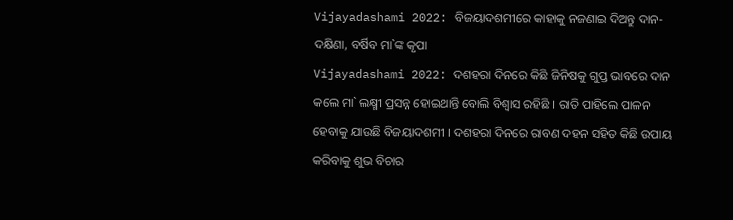Vijayadashami 2022: ବିଜୟାଦଶମୀରେ କାହାକୁ ନଜଣାଇ ଦିଅନ୍ତୁ ଦାନ-ଦକ୍ଷିଣା, ବର୍ଷିବ ମା`ଙ୍କ କୃପା
Vijayadashami 2022: ଦଶହରା ଦିନରେ କିଛି ଜିନିଷକୁ ଗୁପ୍ତ ଭାବରେ ଦାନ କଲେ ମା` ଲକ୍ଷ୍ମୀ ପ୍ରସନ୍ନ ହୋଇଥାନ୍ତି ବୋଲି ବିଶ୍ୱାସ ରହିଛି । ରାତି ପାହିଲେ ପାଳନ ହେବାକୁ ଯାଉଛି ବିଜୟାଦଶମୀ । ଦଶହରା ଦିନରେ ରାବଣ ଦହନ ସହିତ କିଛି ଉପାୟ କରିବାକୁ ଶୁଭ ବିଚାର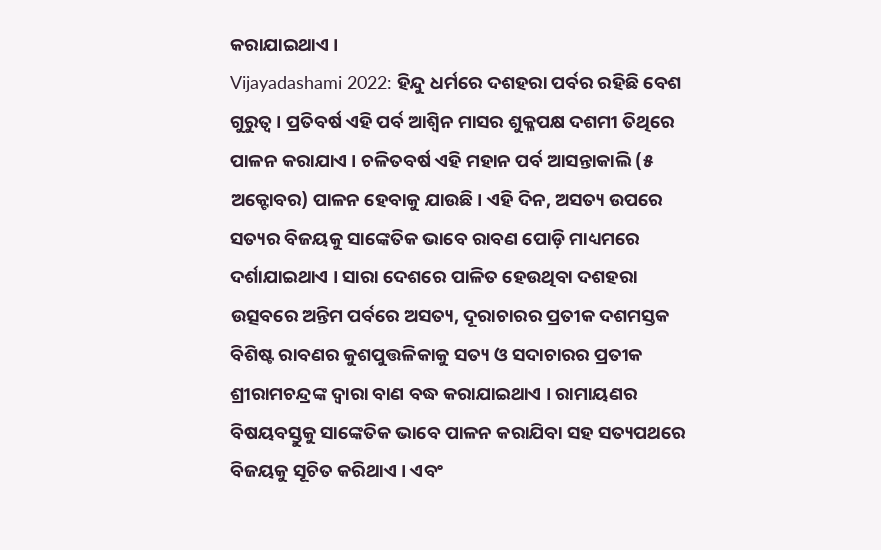କରାଯାଇଥାଏ ।
Vijayadashami 2022: ହିନ୍ଦୁ ଧର୍ମରେ ଦଶହରା ପର୍ବର ରହିଛି ବେଶ ଗୁରୁତ୍ୱ । ପ୍ରତିବର୍ଷ ଏହି ପର୍ବ ଆଶ୍ୱିନ ମାସର ଶୁକ୍ଳପକ୍ଷ ଦଶମୀ ତିଥିରେ ପାଳନ କରାଯାଏ । ଚଳିତବର୍ଷ ଏହି ମହାନ ପର୍ବ ଆସନ୍ତାକାଲି (୫ ଅକ୍ଟୋବର) ପାଳନ ହେବାକୁ ଯାଉଛି । ଏହି ଦିନ, ଅସତ୍ୟ ଉପରେ ସତ୍ୟର ବିଜୟକୁ ସାଙ୍କେତିକ ଭାବେ ରାବଣ ପୋଡ଼ି ମାଧ୍ୟମରେ ଦର୍ଶାଯାଇଥାଏ । ସାରା ଦେଶରେ ପାଳିତ ହେଉଥିବା ଦଶହରା ଉତ୍ସବରେ ଅନ୍ତିମ ପର୍ବରେ ଅସତ୍ୟ, ଦୂରାଚାରର ପ୍ରତୀକ ଦଶମସ୍ତକ ବିଶିଷ୍ଟ ରାବଣର କୁଶପୁତ୍ତଳିକାକୁ ସତ୍ୟ ଓ ସଦାଚାରର ପ୍ରତୀକ ଶ୍ରୀରାମଚନ୍ଦ୍ରଙ୍କ ଦ୍ୱାରା ବାଣ ବଦ୍ଧ କରାଯାଇଥାଏ । ରାମାୟଣର ବିଷୟବସ୍ତୁକୁ ସାଙ୍କେତିକ ଭାବେ ପାଳନ କରାଯିବା ସହ ସତ୍ୟପଥରେ ବିଜୟକୁ ସୂଚିତ କରିଥାଏ । ଏବଂ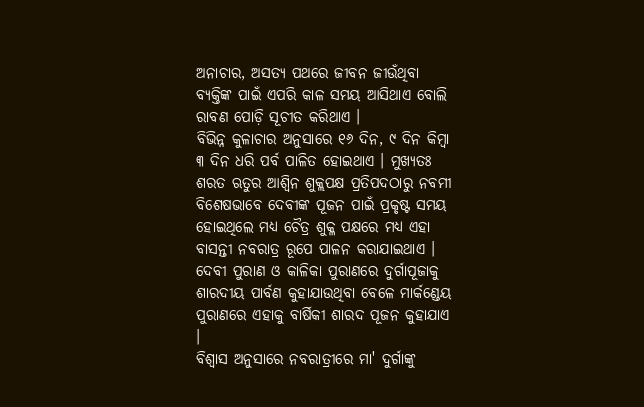ଅନାଚାର, ଅସତ୍ୟ ପଥରେ ଜୀବନ ଜୀଉଁଥିବା ବ୍ୟକ୍ତିଙ୍କ ପାଇଁ ଏପରି କାଳ ସମୟ ଆସିଥାଏ ବୋଲି ରାବଣ ପୋଡ଼ି ସୂଚୀତ କରିଥାଏ ।
ବିଭିନ୍ନ କୁଳାଚାର ଅନୁସାରେ ୧୬ ଦିନ, ୯ ଦିନ କିମ୍ବା ୩ ଦିନ ଧରି ପର୍ବ ପାଳିତ ହୋଇଥାଏ । ମୁଖ୍ୟତଃ ଶରତ ଋତୁର ଆଶ୍ୱିନ ଶୁକ୍ଲପକ୍ଷ ପ୍ରତିପଦଠାରୁ ନବମୀ ବିଶେଷଭାବେ ଦେବୀଙ୍କ ପୂଜନ ପାଇଁ ପ୍ରକୃଷ୍ଟ ସମୟ ହୋଇଥିଲେ ମଧ୍ୟ ଚୈତ୍ର ଶୁକ୍ଳ ପକ୍ଷରେ ମଧ୍ୟ ଏହା ବାସନ୍ତୀ ନବରାତ୍ର ରୂପେ ପାଳନ କରାଯାଇଥାଏ । ଦେବୀ ପୁରାଣ ଓ କାଳିକା ପୁରାଣରେ ଦୁର୍ଗାପୂଜାକୁ ଶାରଦୀୟ ପାର୍ବଣ କୁହାଯାଉଥିବା ବେଳେ ମାର୍କଣ୍ଡେୟ ପୁରାଣରେ ଏହାକୁ ବାର୍ଷିକୀ ଶାରଦ ପୂଜନ କୁହାଯାଏ ।
ବିଶ୍ୱାସ ଅନୁସାରେ ନବରାତ୍ରୀରେ ମା' ଦୁର୍ଗାଙ୍କୁ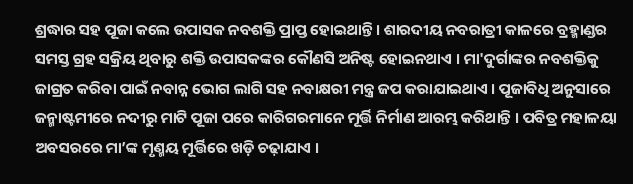ଶ୍ରଦ୍ଧାର ସହ ପୂଜା କଲେ ଉପାସକ ନବଶକ୍ତି ପ୍ରାପ୍ତ ହୋଇଥାନ୍ତି । ଶାରଦୀୟ ନବରାତ୍ରୀ କାଳରେ ବ୍ରହ୍ମାଣ୍ଡର ସମସ୍ତ ଗ୍ରହ ସକ୍ରିୟ ଥିବାରୁ ଶକ୍ତି ଉପାସକଙ୍କର କୌଣସି ଅନିଷ୍ଟ ହୋଇନଥାଏ । ମା'ଦୁର୍ଗାଙ୍କର ନବଶକ୍ତିକୁ ଜାଗ୍ରତ କରିବା ପାଇଁ ନବାନ୍ନ ଭୋଗ ଲାଗି ସହ ନବାକ୍ଷରୀ ମନ୍ତ୍ର ଜପ କରାଯାଇଥାଏ । ପୂଜାବିଧି ଅନୁସାରେ ଜନ୍ମାଷ୍ଟମୀରେ ନଦୀରୁ ମାଟି ପୂଜା ପରେ କାରିଗରମାନେ ମୂର୍ତ୍ତି ନିର୍ମାଣ ଆରମ୍ଭ କରିଥାନ୍ତି । ପବିତ୍ର ମହାଳୟା ଅବସରରେ ମା’ଙ୍କ ମୃଣ୍ମୟ ମୂର୍ତ୍ତିରେ ଖଡ଼ି ଚଢ଼ାଯାଏ ।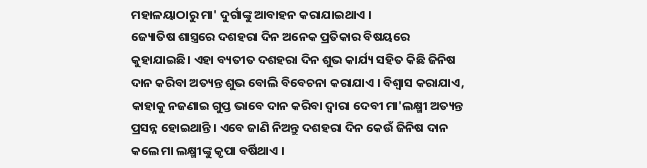ମହାଳୟାଠାରୁ ମା' ଦୁର୍ଗାଙ୍କୁ ଆବାହନ କରାଯାଇଥାଏ ।
ଜ୍ୟୋତିଷ ଶାସ୍ତ୍ରରେ ଦଶହରା ଦିନ ଅନେକ ପ୍ରତିକାର ବିଷୟରେ କୁହାଯାଇଛି। ଏହା ବ୍ୟତୀତ ଦଶହରା ଦିନ ଶୁଭ କାର୍ଯ୍ୟ ସହିତ କିଛି ଜିନିଷ ଦାନ କରିବା ଅତ୍ୟନ୍ତ ଶୁଭ ବୋଲି ବିବେଚନା କରାଯାଏ । ବିଶ୍ୱାସ କରାଯାଏ, କାହାକୁ ନଜଣାଇ ଗୁପ୍ତ ଭାବେ ଦାନ କରିବା ଦ୍ୱାରା ଦେବୀ ମା'ଲକ୍ଷ୍ମୀ ଅତ୍ୟନ୍ତ ପ୍ରସନ୍ନ ହୋଇଥାନ୍ତି । ଏବେ ଜାଣି ନିଅନ୍ତୁ ଦଶହରା ଦିନ କେଉଁ ଜିନିଷ ଦାନ କଲେ ମା ଲକ୍ଷ୍ମୀଙ୍କୁ କୃପା ବର୍ଷିଥାଏ ।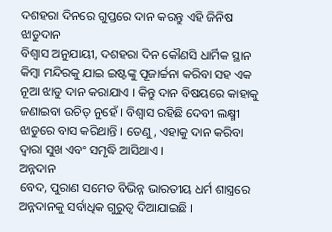ଦଶହରା ଦିନରେ ଗୁପ୍ତରେ ଦାନ କରନ୍ତୁ ଏହି ଜିନିଷ
ଝାଡୁଦାନ
ବିଶ୍ୱାସ ଅନୁଯାୟୀ, ଦଶହରା ଦିନ କୌଣସି ଧାର୍ମିକ ସ୍ଥାନ କିମ୍ବା ମନ୍ଦିରକୁ ଯାଇ ଇଷ୍ଟଙ୍କୁ ପୂଜାର୍ଚ୍ଚନା କରିବା ସହ ଏକ ନୂଆ ଝାଡୁ ଦାନ କରାଯାଏ । କିନ୍ତୁ ଦାନ ବିଷୟରେ କାହାକୁ ଜଣାଇବା ଉଚିତ୍ ନୁହେଁ । ବିଶ୍ୱାସ ରହିଛି ଦେବୀ ଲକ୍ଷ୍ମୀ ଝାଡୁରେ ବାସ କରିଥାନ୍ତି । ତେଣୁ, ଏହାକୁ ଦାନ କରିବା ଦ୍ୱାରା ସୁଖ ଏବଂ ସମୃଦ୍ଧି ଆସିଥାଏ ।
ଅନ୍ନଦାନ
ବେଦ, ପୁରାଣ ସମେତ ବିଭିନ୍ନ ଭାରତୀୟ ଧର୍ମ ଶାସ୍ତ୍ରରେ ଅନ୍ନଦାନକୁ ସର୍ବାଧିକ ଗୁରୁତ୍ୱ ଦିଆଯାଇଛି ।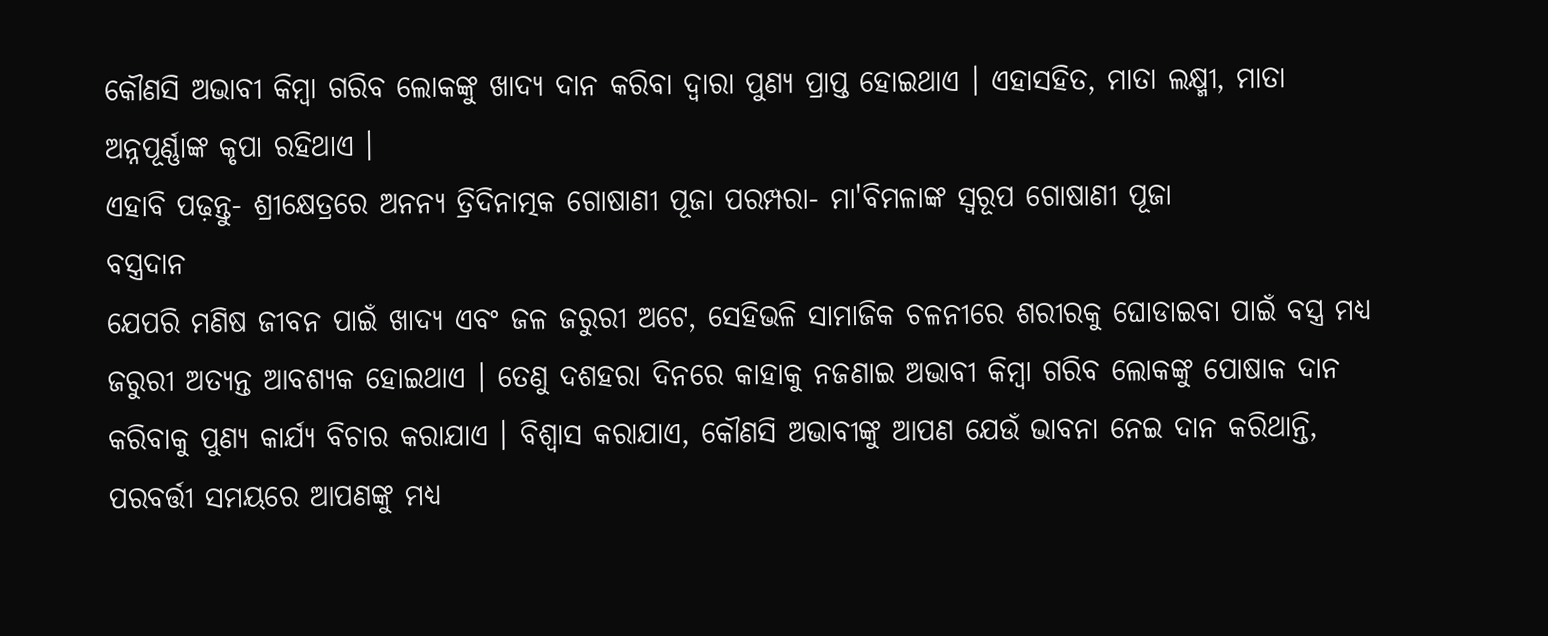କୌଣସି ଅଭାବୀ କିମ୍ବା ଗରିବ ଲୋକଙ୍କୁ ଖାଦ୍ୟ ଦାନ କରିବା ଦ୍ୱାରା ପୁଣ୍ୟ ପ୍ରାପ୍ତ ହୋଇଥାଏ । ଏହାସହିତ, ମାତା ଲକ୍ଷ୍ମୀ, ମାତା ଅନ୍ନପୂର୍ଣ୍ଣାଙ୍କ କୃପା ରହିଥାଏ ।
ଏହାବି ପଢ଼ନ୍ତୁ- ଶ୍ରୀକ୍ଷେତ୍ରରେ ଅନନ୍ୟ ତ୍ରିଦିନାତ୍ମକ ଗୋଷାଣୀ ପୂଜା ପରମ୍ପରା- ମା'ବିମଳାଙ୍କ ସ୍ୱରୂପ ଗୋଷାଣୀ ପୂଜା
ବସ୍ତ୍ରଦାନ
ଯେପରି ମଣିଷ ଜୀବନ ପାଇଁ ଖାଦ୍ୟ ଏବଂ ଜଳ ଜରୁରୀ ଅଟେ, ସେହିଭଳି ସାମାଜିକ ଚଳନୀରେ ଶରୀରକୁ ଘୋଡାଇବା ପାଇଁ ବସ୍ତ୍ର ମଧ୍ୟ ଜରୁରୀ ଅତ୍ୟନ୍ତ ଆବଶ୍ୟକ ହୋଇଥାଏ । ତେଣୁ ଦଶହରା ଦିନରେ କାହାକୁ ନଜଣାଇ ଅଭାବୀ କିମ୍ବା ଗରିବ ଲୋକଙ୍କୁ ପୋଷାକ ଦାନ କରିବାକୁ ପୁଣ୍ୟ କାର୍ଯ୍ୟ ବିଚାର କରାଯାଏ । ବିଶ୍ୱାସ କରାଯାଏ, କୌଣସି ଅଭାବୀଙ୍କୁ ଆପଣ ଯେଉଁ ଭାବନା ନେଇ ଦାନ କରିଥାନ୍ତି, ପରବର୍ତ୍ତୀ ସମୟରେ ଆପଣଙ୍କୁ ମଧ୍ୟ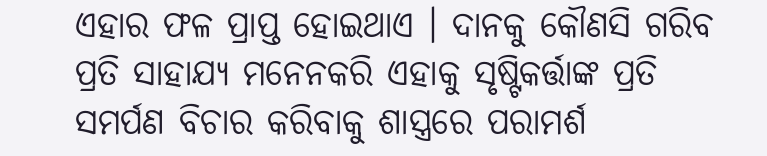ଏହାର ଫଳ ପ୍ରାପ୍ତ ହୋଇଥାଏ । ଦାନକୁ କୌଣସି ଗରିବ ପ୍ରତି ସାହାଯ୍ୟ ମନେନକରି ଏହାକୁ ସୃଷ୍ଟିକର୍ତ୍ତାଙ୍କ ପ୍ରତି ସମର୍ପଣ ବିଚାର କରିବାକୁ ଶାସ୍ତ୍ରରେ ପରାମର୍ଶ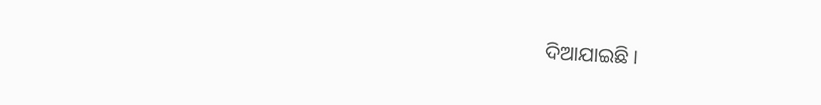ଦିଆଯାଇଛି ।